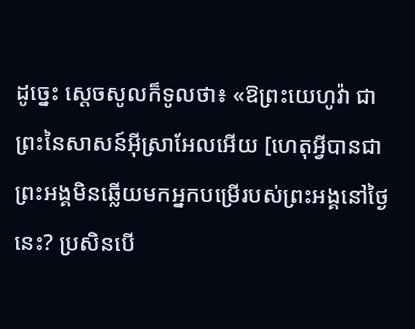ដូច្នេះ ស្ដេចសូលក៏ទូលថា៖ «ឱព្រះយេហូវ៉ា ជាព្រះនៃសាសន៍អ៊ីស្រាអែលអើយ [ហេតុអ្វីបានជាព្រះអង្គមិនឆ្លើយមកអ្នកបម្រើរបស់ព្រះអង្គនៅថ្ងៃនេះ? ប្រសិនបើ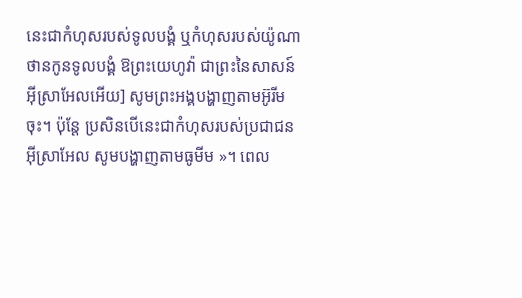នេះជាកំហុសរបស់ទូលបង្គំ ឬកំហុសរបស់យ៉ូណាថានកូនទូលបង្គំ ឱព្រះយេហូវ៉ា ជាព្រះនៃសាសន៍អ៊ីស្រាអែលអើយ] សូមព្រះអង្គបង្ហាញតាមអ៊ូរីម ចុះ។ ប៉ុន្តែ ប្រសិនបើនេះជាកំហុសរបស់ប្រជាជនអ៊ីស្រាអែល សូមបង្ហាញតាមធូមីម »។ ពេល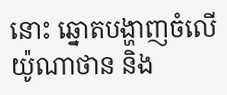នោះ ឆ្នោតបង្ហាញចំលើយ៉ូណាថាន និង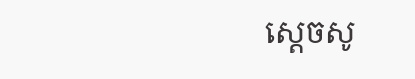ស្ដេចសូ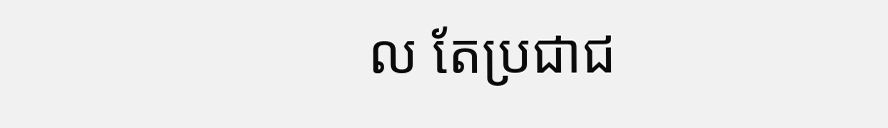ល តែប្រជាជ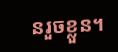នរួចខ្លួន។